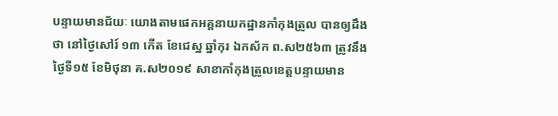បន្ទាយមានជ័យៈ យោងតាមផេកអគ្គនាយកដ្ឋានកាំកុងត្រូល បានឲ្យដឹងថា នៅថ្ងៃសៅរ៍ ១៣ កើត ខែជេស្ឋ ឆ្នាំកុរ ឯកស័ក ព.ស២៥៦៣ ត្រូវនឹងថ្ងៃទី១៥ ខែមិថុនា គ.ស២០១៩ សាខាកាំកុងត្រូលខេត្តបន្ទាយមាន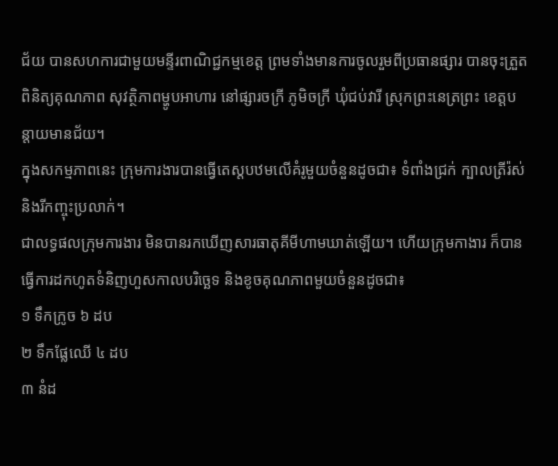ជ័យ បានសហការជាមួយមន្ទីរពាណិជ្ជកម្មខេត្ត ព្រមទាំងមានការចូលរួមពីប្រធានផ្សារ បានចុះត្រួតពិនិត្យគុណភាព សុវត្ថិភាពម្ហូបអាហារ នៅផ្សារចក្រី ភូមិចក្រី ឃុំជប់វារី ស្រុកព្រះនេត្រព្រះ ខេត្តបន្តាយមានជ័យ។
ក្នុងសកម្មភាពនេះ ក្រុមការងារបានធ្វើតេស្តបឋមលើគំរូមួយចំនួនដូចជា៖ ទំពាំងជ្រក់ ក្បាលត្រីរ៉ស់ និងរីកញ្ចុះប្រលាក់។
ជាលទ្ធផលក្រុមការងារ មិនបានរកឃើញសារធាតុគីមីហាមឃាត់ឡើយ។ ហើយក្រុមកាងារ ក៏បានធ្វើការដកហូតទំនិញហួសកាលបរិច្ឆេទ និងខូចគុណភាពមួយចំនួនដូចជា៖
១ ទឹកក្រូច ៦ ដប
២ ទឹកផ្លែឈើ ៤ ដប
៣ នំដ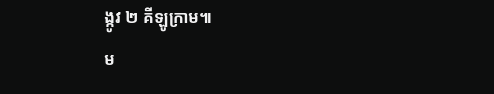ង្កូវ ២ គីឡូក្រាម៕
ម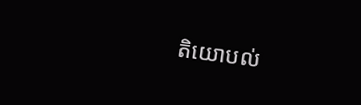តិយោបល់